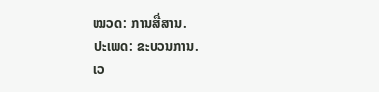ໝວດ: ການສື່ສານ.
ປະເພດ: ຂະບວນການ.
ເວ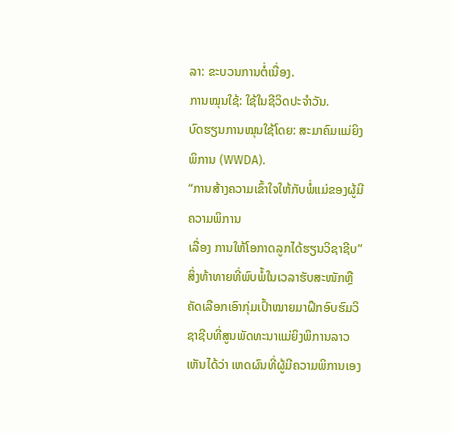ລາ: ຂະບວນການຕໍ່ເນື່ອງ.
ການໝຸນໃຊ້: ໃຊ້ໃນຊີວິດປະຈຳວັນ.
ບົດຮຽນການໝຸນໃຊ້ໂດຍ: ສະມາຄົມແມ່ຍິງພິການ (WWDA).
“ການສ້າງຄວາມເຂົ້າໃຈໃຫ້ກັບພໍ່ແມ່ຂອງຜູ້ມີຄວາມພິການ
ເລື່ອງ ການໃຫ້ໂອກາດລູກໄດ້ຮຽນວິຊາຊີບ”
ສິ່ງທ້າທາຍທີ່ພົບພໍ້ໃນເວລາຮັບສະໜັກຫຼືຄັດເລືອກເອົາກຸ່ມເປົ້າໝາຍມາຝຶກອົບຮົມວິຊາຊີບທີ່ສູນພັດທະນາແມ່ຍິງພິການລາວ ເຫັນໄດ້ວ່າ ເຫດຜົນທີ່ຜູ້ມີຄວາມພິການເອງ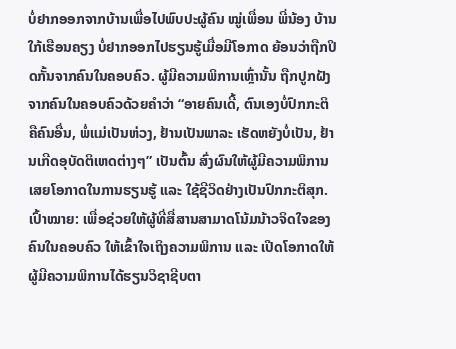ບໍ່ຢາກອອກຈາກບ້ານເພື່ອໄປພົບປະຜູ້ຄົນ ໝູ່ເພື່ອນ ພີ່ນ້ອງ ບ້ານໃກ້ເຮືອນຄຽງ ບໍ່ຢາກອອກໄປຮຽນຮູ້ເມື່ອມີໂອກາດ ຍ້ອນວ່າຖືກປິດກັ້ນຈາກຄົນໃນຄອບຄົວ. ຜູ້ມີຄວາມພິການເຫຼົ່ານັ້ນ ຖືກປູກຝັງຈາກຄົນໃນຄອບຄົວດ້ວຍຄໍາວ່າ “ອາຍຄົນເດີ້, ຕົນເອງບໍ່ປົກກະຕິຄືຄົນອື່ນ, ພໍ່ແມ່ເປັນຫ່ວງ, ຢ້ານເປັນພາລະ ເຮັດຫຍັງບໍ່ເປັນ, ຢ້ານເກີດອຸບັດຕິເຫດຕ່າງໆ” ເປັນຕົ້ນ ສົ່ງຜົນໃຫ້ຜູ້ມີຄວາມພິການເສຍໂອກາດໃນການຮຽນຮູ້ ແລະ ໃຊ້ຊີວິດຢ່າງເປັນປົກກະຕິສຸກ.
ເປົ້າໝາຍ: ເພື່ອຊ່ວຍໃຫ້ຜູ້ທີ່ສື່ສານສາມາດໂນ້ມນ້າວຈິດໃຈຂອງຄົນໃນຄອບຄົວ ໃຫ້ເຂົ້າໃຈເຖິງຄວາມພິການ ແລະ ເປີດໂອກາດໃຫ້ຜູ້ມີຄວາມພິການໄດ້ຮຽນວິຊາຊີບຕາ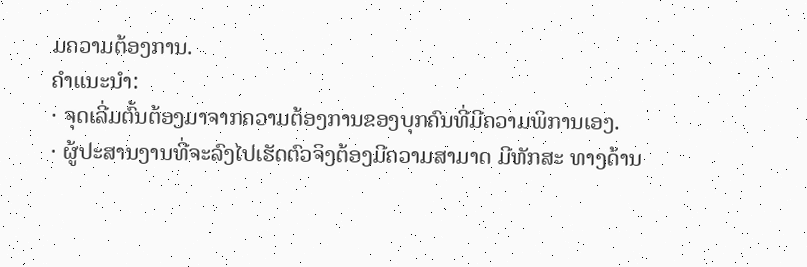ມຄວາມຕ້ອງການ.
ຄຳແນະນຳ:
· ຈຸດເລີ່ມຕົ້ນຕ້ອງມາຈາກຄວາມຕ້ອງການຂອງບຸກຄົນທີ່ມີຄວາມພິການເອງ.
· ຜູ້ປະສານງານທີ່ຈະລົງໄປເຮັດຕົວຈິງຕ້ອງມີຄວາມສາມາດ ມີທັກສະ ທາງດ້ານ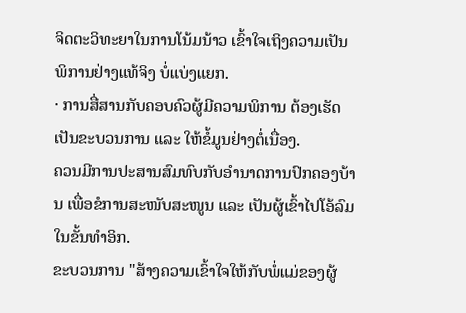ຈິດຕະວິທະຍາໃນການໂນ້ມນ້າວ ເຂົ້າໃຈເຖິງຄວາມເປັນ ພິການຢ່າງແທ້ຈິງ ບໍ່ແບ່ງແຍກ.
· ການສື່ສານກັບຄອບຄົວຜູ້ມີຄວາມພິການ ຕ້ອງເຮັດເປັນຂະບວນການ ແລະ ໃຫ້ຂໍ້ມູນຢ່າງຕໍ່ເນື່ອງ.
ຄວນມີການປະສານສົມທົບກັບອຳນາດການປົກຄອງບ້ານ ເພື່ອຂໍການສະໜັບສະໜູນ ແລະ ເປັນຜູ້ເຂົ້າໄປໂອ້ລົມໃນຂັ້ນທຳອິກ.
ຂະບວນການ "ສ້າງຄວາມເຂົ້າໃຈໃຫ້ກັບພໍ່ແມ່ຂອງຜູ້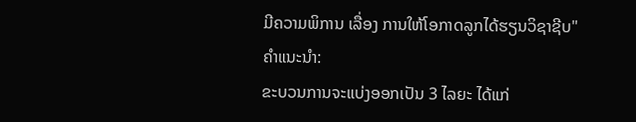ມີຄວາມພິການ ເລື່ອງ ການໃຫ້ໂອກາດລູກໄດ້ຮຽນວິຊາຊີບ"
ຄຳແນະນຳ:
ຂະບວນການຈະແບ່ງອອກເປັນ 3 ໄລຍະ ໄດ້ແກ່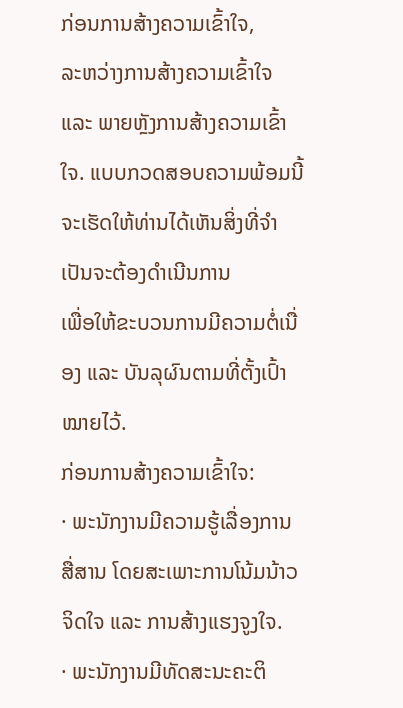ກ່ອນການສ້າງຄວາມເຂົ້າໃຈ,
ລະຫວ່າງການສ້າງຄວາມເຂົ້າໃຈ ແລະ ພາຍຫຼັງການສ້າງຄວາມເຂົ້າໃຈ. ແບບກວດສອບຄວາມພ້ອມນີ້
ຈະເຮັດໃຫ້ທ່ານໄດ້ເຫັນສິ່ງທີ່ຈຳເປັນຈະຕ້ອງດຳເນີນການ
ເພື່ອໃຫ້ຂະບວນການມີຄວາມຕໍ່ເນື່ອງ ແລະ ບັນລຸຜົນຕາມທີ່ຕັ້ງເປົ້າໝາຍໄວ້.
ກ່ອນການສ້າງຄວາມເຂົ້າໃຈ:
· ພະນັກງານມີຄວາມຮູ້ເລື່ອງການສື່ສານ ໂດຍສະເພາະການໂນ້ມນ້າວຈິດໃຈ ແລະ ການສ້າງແຮງຈູງໃຈ.
· ພະນັກງານມີທັດສະນະຄະຕິ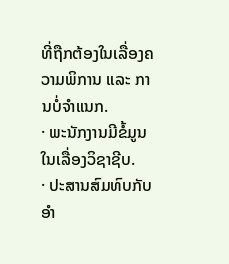ທີ່ຖືກຕ້ອງໃນເລື່ອງຄວາມພິການ ແລະ ການບໍ່ຈຳແນກ.
· ພະນັກງານມີຂໍ້ມູນໃນເລື່ອງວິຊາຊີບ.
· ປະສານສົມທົບກັບອຳ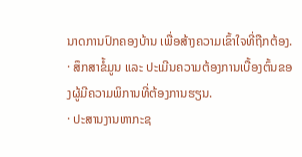ນາດການປົກຄອງບ້ານ ເພື່ອສ້າງຄວາມເຂົ້າໃຈທີ່ຖືກຕ້ອງ.
· ສຶກສາຂໍ້ມູນ ແລະ ປະເມີນຄວາມຕ້ອງການເບື້ອງຕົ້ນຂອງຜູ້ມີຄວາມພິການທີ່ຕ້ອງການຮຽນ.
· ປະສານງານຫາກະຊ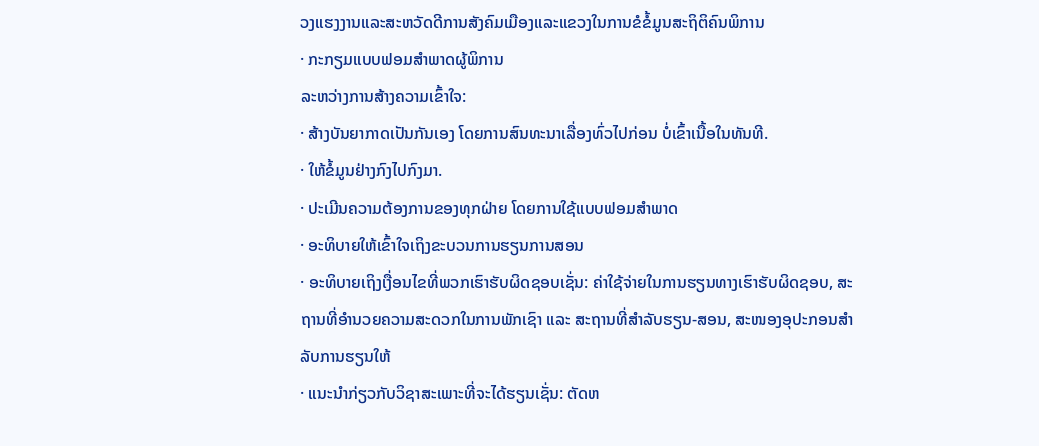ວງແຮງງານແລະສະຫວັດດີການສັງຄົມເມືອງແລະແຂວງໃນການຂໍຂໍ້ມູນສະຖິຕິຄົນພິການ
· ກະກຽມແບບຟອມສໍາພາດຜູ້ພິການ
ລະຫວ່າງການສ້າງຄວາມເຂົ້າໃຈ:
· ສ້າງບັນຍາກາດເປັນກັນເອງ ໂດຍການສົນທະນາເລື່ອງທົ່ວໄປກ່ອນ ບໍ່ເຂົ້າເນື້ອໃນທັນທີ.
· ໃຫ້ຂໍ້ມູນຢ່າງກົງໄປກົງມາ.
· ປະເມີນຄວາມຕ້ອງການຂອງທຸກຝ່າຍ ໂດຍການໃຊ້ແບບຟອມສໍາພາດ
· ອະທິບາຍໃຫ້ເຂົ້າໃຈເຖິງຂະບວນການຮຽນການສອນ
· ອະທິບາຍເຖິງເງື່ອນໄຂທີ່ພວກເຮົາຮັບຜິດຊອບເຊັ່ນ: ຄ່າໃຊ້ຈ່າຍໃນການຮຽນທາງເຮົາຮັບຜິດຊອບ, ສະຖານທີ່ອໍານວຍຄວາມສະດວກໃນການພັກເຊົາ ແລະ ສະຖານທີ່ສໍາລັບຮຽນ-ສອນ, ສະໜອງອຸປະກອນສໍາລັບການຮຽນໃຫ້
· ແນະນໍາກ່ຽວກັບວິຊາສະເພາະທີ່ຈະໄດ້ຮຽນເຊັ່ນ: ຕັດຫ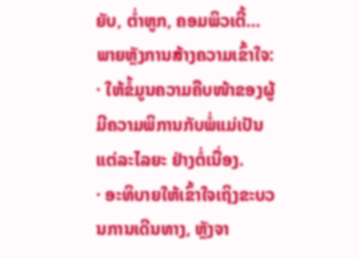ຍັບ, ຕໍ່າຫູກ, ຄອມພິວເຕີ້…
ພາຍຫຼັງການສ້າງຄວາມເຂົ້າໃຈ:
· ໃຫ້ຂໍ້ມູນຄວາມຄືບໜ້າຂອງຜູ້ມີຄວາມພິການກັບພໍ່ແມ່ເປັນແຕ່ລະໄລຍະ ຢ່າງຕໍ່ເນື່ອງ.
· ອະທິບາຍໃຫ້ເຂົ້າໃຈເຖິງຂະບວນການເດີນທາງ, ຫຼັງຈາ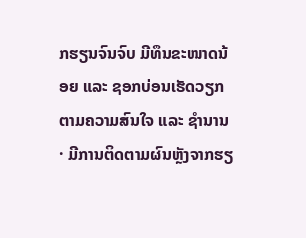ກຮຽນຈົນຈົບ ມີທຶນຂະໜາດນ້ອຍ ແລະ ຊອກບ່ອນເຮັດວຽກ ຕາມຄວາມສົນໃຈ ແລະ ຊໍານານ
· ມີການຕິດຕາມຜົນຫຼັງຈາກຮຽ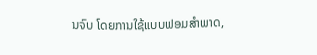ນຈົບ ໂດຍການໃຊ້ແບບຟອມສໍາພາດ,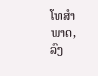ໂທສໍາພາດ, ລົງ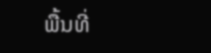ພື້ນທີ່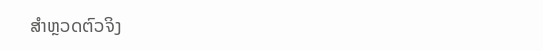ສໍາຫຼວດຕົວຈິງ